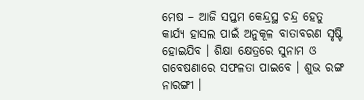ମେଷ – ଆଜି ସପ୍ତମ କେନ୍ଦ୍ରସ୍ଥ ଚନ୍ଦ୍ର ହେତୁ କାର୍ଯ୍ୟ ହାସଲ ପାଇଁ ଅନୁକୂଳ ବାତାବରଣ ସୃଷ୍ଟି ହୋଇଯିବ । ଶିକ୍ଷା କ୍ଷେତ୍ରରେ ସୁନାମ ଓ ଗବେଷଣାରେ ସଫଳତା ପାଇବେ । ଶୁଭ ରଙ୍ଗ ନାରଙ୍ଗୀ ।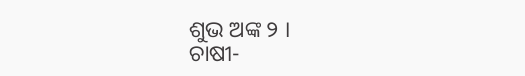ଶୁଭ ଅଙ୍କ ୨ ।
ଚାଷୀ-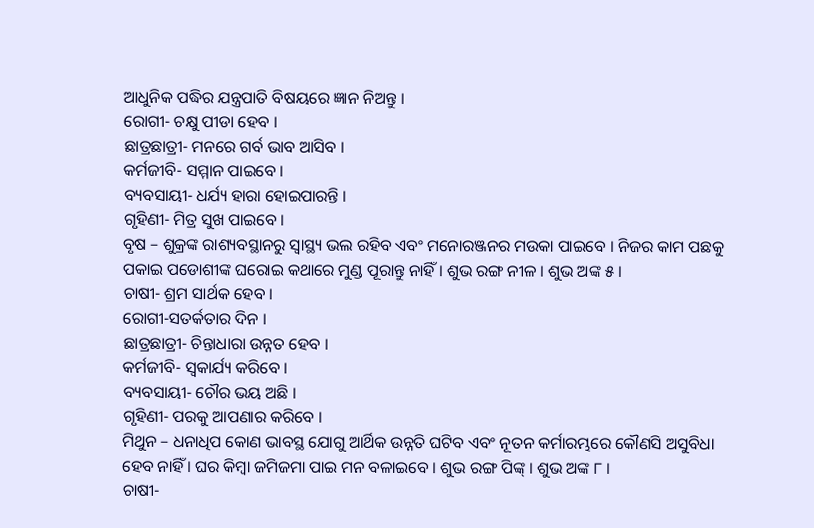ଆଧୁନିକ ପଦ୍ଧିର ଯନ୍ତ୍ରପାତି ବିଷୟରେ ଜ୍ଞାନ ନିଅନ୍ତୁ ।
ରୋଗୀ- ଚକ୍ଷୁ ପୀଡା ହେବ ।
ଛାତ୍ରଛାତ୍ରୀ- ମନରେ ଗର୍ବ ଭାବ ଆସିବ ।
କର୍ମଜୀବି- ସମ୍ମାନ ପାଇବେ ।
ବ୍ୟବସାୟୀ- ଧର୍ଯ୍ୟ ହାରା ହୋଇପାରନ୍ତି ।
ଗୃହିଣୀ- ମିତ୍ର ସୁଖ ପାଇବେ ।
ବୃଷ – ଶୁକ୍ରଙ୍କ ରାଶ୍ୟବସ୍ଥାନରୁ ସ୍ୱାସ୍ଥ୍ୟ ଭଲ ରହିବ ଏବଂ ମନୋରଞ୍ଜନର ମଉକା ପାଇବେ । ନିଜର କାମ ପଛକୁ ପକାଇ ପଡୋଶୀଙ୍କ ଘରୋଇ କଥାରେ ମୁଣ୍ଡ ପୂରାନ୍ତୁ ନାହିଁ । ଶୁଭ ରଙ୍ଗ ନୀଳ । ଶୁଭ ଅଙ୍କ ୫ ।
ଚାଷୀ- ଶ୍ରମ ସାର୍ଥକ ହେବ ।
ରୋଗୀ-ସତର୍କତାର ଦିନ ।
ଛାତ୍ରଛାତ୍ରୀ- ଚିନ୍ତାଧାରା ଉନ୍ନତ ହେବ ।
କର୍ମଜୀବି- ସ୍ୱକାର୍ଯ୍ୟ କରିବେ ।
ବ୍ୟବସାୟୀ- ଚୌର ଭୟ ଅଛି ।
ଗୃହିଣୀ- ପରକୁ ଆପଣାର କରିବେ ।
ମିଥୁନ – ଧନାଧିପ କୋଣ ଭାବସ୍ଥ ଯୋଗୁ ଆର୍ଥିକ ଉନ୍ନତି ଘଟିବ ଏବଂ ନୂତନ କର୍ମାରମ୍ଭରେ କୌଣସି ଅସୁବିଧା ହେବ ନାହିଁ । ଘର କିମ୍ବା ଜମିଜମା ପାଇ ମନ ବଳାଇବେ । ଶୁଭ ରଙ୍ଗ ପିଙ୍କ୍ । ଶୁଭ ଅଙ୍କ ୮ ।
ଚାଷୀ-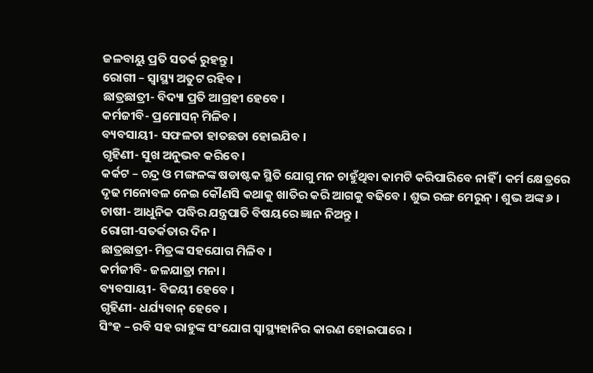ଜଳବାୟୁ ପ୍ରତି ସତର୍କ ରୁହନ୍ତୁ ।
ରୋଗୀ – ସ୍ୱାସ୍ଥ୍ୟ ଅତୁଟ ରହିବ ।
ଛାତ୍ରଛାତ୍ରୀ- ବିଦ୍ୟା ପ୍ରତି ଆଗ୍ରହୀ ହେବେ ।
କର୍ମଜୀବି- ପ୍ରମୋସନ୍ ମିଳିବ ।
ବ୍ୟବସାୟୀ- ସଫଳତା ହାତଛଡା ହୋଇଯିବ ।
ଗୃହିଣୀ- ସୁଖ ଅନୁଭବ କରିବେ ।
କର୍କଟ – ଚନ୍ଦ୍ର ଓ ମଙ୍ଗଳଙ୍କ ଷଡାଷ୍ଟକ ସ୍ଥିତି ଯୋଗୁ ମନ ଚାହୁଁଥିବା କାମଟି କରିପାରିବେ ନାହିଁ । କର୍ମ କ୍ଷେତ୍ରରେ ଦୃଢ ମନୋବଳ ନେଇ କୌଣସି କଥାକୁ ଖାତିର କରି ଆଗକୁ ବଢିବେ । ଶୁଭ ରଙ୍ଗ ମେରୁନ୍ । ଶୁଭ ଅଙ୍କ ୬ ।
ଚାଷୀ- ଆଧୁନିକ ପଦ୍ଧିର ଯନ୍ତ୍ରପାତି ବିଷୟରେ ଜ୍ଞାନ ନିଅନ୍ତୁ ।
ରୋଗୀ-ସତର୍କତାର ଦିନ ।
ଛାତ୍ରଛାତ୍ରୀ- ମିତ୍ରଙ୍କ ସହଯୋଗ ମିଳିବ ।
କର୍ମଜୀବି- ଜଳଯାତ୍ରା ମନା ।
ବ୍ୟବସାୟୀ- ବିଜୟୀ ହେବେ ।
ଗୃହିଣୀ- ଧର୍ଯ୍ୟବାନ୍ ହେବେ ।
ସିଂହ – ରବି ସହ ରାହୁଙ୍କ ସଂଯୋଗ ସ୍ୱାସ୍ଥ୍ୟହାନିର କାରଣ ହୋଇପାରେ ।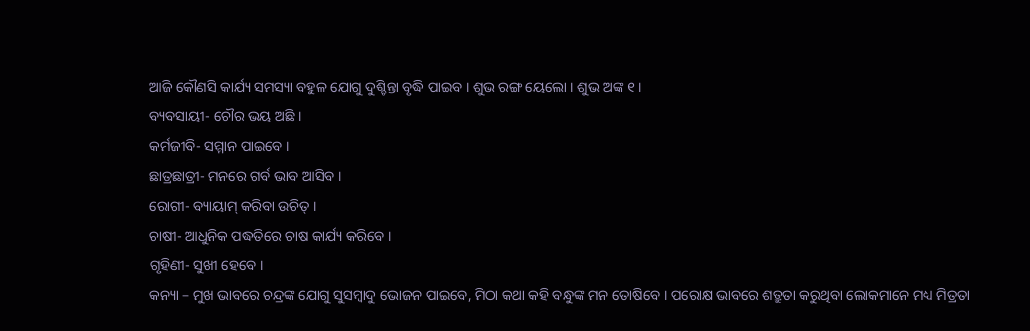ଆଜି କୌଣସି କାର୍ଯ୍ୟ ସମସ୍ୟା ବହୁଳ ଯୋଗୁ ଦୁଶ୍ଚିନ୍ତା ବୃଦ୍ଧି ପାଇବ । ଶୁଭ ରଙ୍ଗ ୟେଲୋ । ଶୁଭ ଅଙ୍କ ୧ ।
ବ୍ୟବସାୟୀ- ଚୌର ଭୟ ଅଛି ।
କର୍ମଜୀବି- ସମ୍ମାନ ପାଇବେ ।
ଛାତ୍ରଛାତ୍ରୀ- ମନରେ ଗର୍ବ ଭାବ ଆସିବ ।
ରୋଗୀ- ବ୍ୟାୟାମ୍ କରିବା ଉଚିତ୍ ।
ଚାଷୀ- ଆଧୁନିକ ପଦ୍ଧତିରେ ଚାଷ କାର୍ଯ୍ୟ କରିବେ ।
ଗୃହିଣୀ- ସୁଖୀ ହେବେ ।
କନ୍ୟା – ମୁଖ ଭାବରେ ଚନ୍ଦ୍ରଙ୍କ ଯୋଗୁ ସୁସମ୍ବାଦୁ ଭୋଜନ ପାଇବେ, ମିଠା କଥା କହି ବନ୍ଧୁଙ୍କ ମନ ତୋଷିବେ । ପରୋକ୍ଷ ଭାବରେ ଶତ୍ରୁତା କରୁଥିବା ଲୋକମାନେ ମଧ୍ୟ ମିତ୍ରତା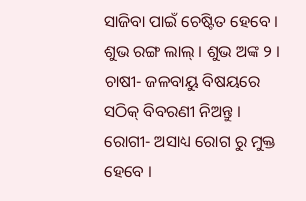ସାଜିବା ପାଇଁ ଚେଷ୍ଟିତ ହେବେ । ଶୁଭ ରଙ୍ଗ ଲାଲ୍ । ଶୁଭ ଅଙ୍କ ୨ ।
ଚାଷୀ- ଜଳବାୟୁ ବିଷୟରେ ସଠିକ୍ ବିବରଣୀ ନିଅନ୍ତୁ ।
ରୋଗୀ- ଅସାଧ୍ୟ ରୋଗ ରୁ ମୁକ୍ତ ହେବେ ।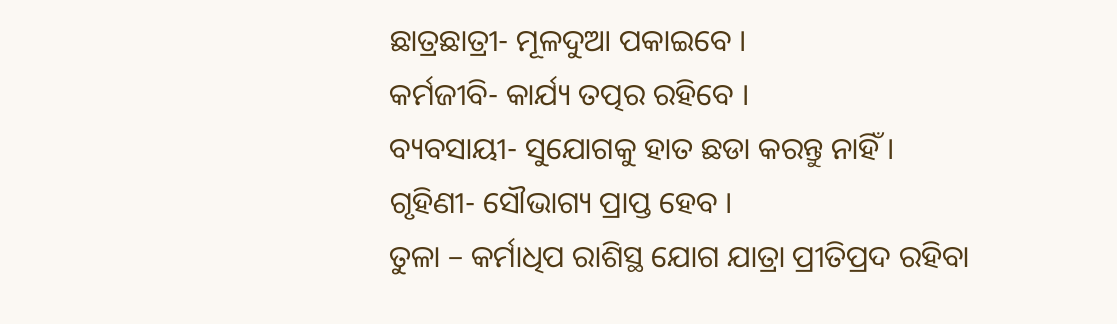ଛାତ୍ରଛାତ୍ରୀ- ମୂଳଦୁଆ ପକାଇବେ ।
କର୍ମଜୀବି- କାର୍ଯ୍ୟ ତତ୍ପର ରହିବେ ।
ବ୍ୟବସାୟୀ- ସୁଯୋଗକୁ ହାତ ଛଡା କରନ୍ତୁ ନାହିଁ ।
ଗୃହିଣୀ- ସୌଭାଗ୍ୟ ପ୍ରାପ୍ତ ହେବ ।
ତୁଳା – କର୍ମାଧିପ ରାଶିସ୍ଥ ଯୋଗ ଯାତ୍ରା ପ୍ରୀତିପ୍ରଦ ରହିବା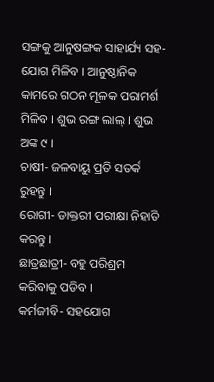ସଙ୍ଗକୁ ଆନୁଷଙ୍ଗକ ସାହାର୍ଯ୍ୟ ସହ-ଯୋଗ ମିଳିବ । ଆନୁଷ୍ଠାନିକ କାମରେ ଗଠନ ମୂଳକ ପରାମର୍ଶ ମିଳିବ । ଶୁଭ ରଙ୍ଗ ଲାଲ୍ । ଶୁଭ ଅଙ୍କ ୯ ।
ଚାଷୀ- ଜଳବାୟୁ ପ୍ରତି ସତର୍କ ରୁହନ୍ତୁ ।
ରୋଗୀ- ଡାକ୍ତରୀ ପରୀକ୍ଷା ନିହାତି କରନ୍ତୁ ।
ଛାତ୍ରଛାତ୍ରୀ- ବହୁ ପରିଶ୍ରମ କରିବାକୁ ପଡିବ ।
କର୍ମଜୀବି- ସହଯୋଗ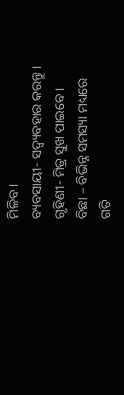ମିଳିବ ।
ବ୍ୟବସାୟୀ- ସଦ୍ବ୍ୟବହାର କରନ୍ତୁ ।
ଗୃହିଣୀ- ମିତ୍ର ସୁଖ ପାଇବେ ।
ବିଛା – ବିଭିନ୍ନ ସମସ୍ୟା ମଧ୍ୟରେ ଗତି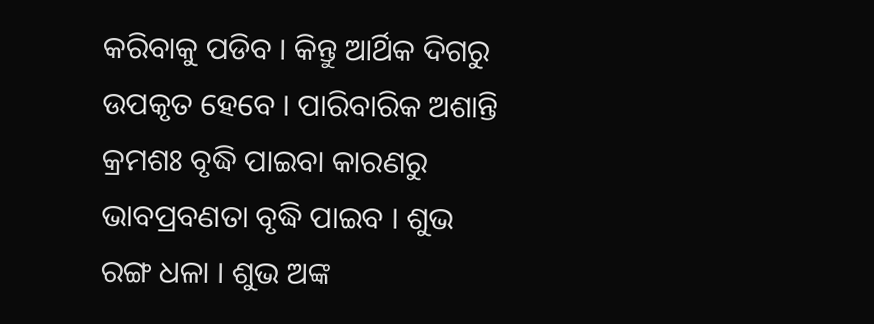କରିବାକୁ ପଡିବ । କିନ୍ତୁ ଆର୍ଥିକ ଦିଗରୁ ଉପକୃତ ହେବେ । ପାରିବାରିକ ଅଶାନ୍ତି କ୍ରମଶଃ ବୃଦ୍ଧି ପାଇବା କାରଣରୁ ଭାବପ୍ରବଣତା ବୃଦ୍ଧି ପାଇବ । ଶୁଭ ରଙ୍ଗ ଧଳା । ଶୁଭ ଅଙ୍କ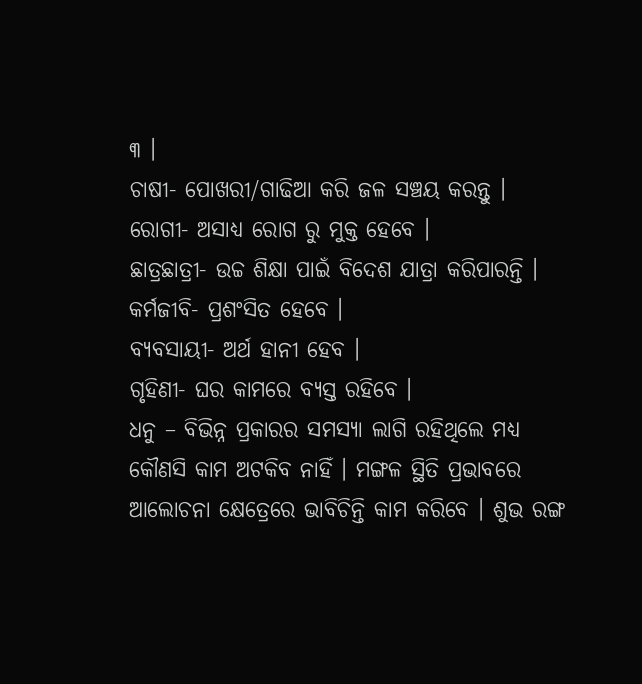୩ ।
ଚାଷୀ- ପୋଖରୀ/ଗାଢିଆ କରି ଜଳ ସଞ୍ଚୟ କରନ୍ତୁ ।
ରୋଗୀ- ଅସାଧ୍ୟ ରୋଗ ରୁ ମୁକ୍ତ ହେବେ ।
ଛାତ୍ରଛାତ୍ରୀ- ଉଚ୍ଚ ଶିକ୍ଷା ପାଇଁ ବିଦେଶ ଯାତ୍ରା କରିପାରନ୍ତି ।
କର୍ମଜୀବି- ପ୍ରଶଂସିତ ହେବେ ।
ବ୍ୟବସାୟୀ- ଅର୍ଥ ହାନୀ ହେବ ।
ଗୃହିଣୀ- ଘର କାମରେ ବ୍ୟସ୍ତ ରହିବେ ।
ଧନୁ – ବିଭିନ୍ନ ପ୍ରକାରର ସମସ୍ୟା ଲାଗି ରହିଥିଲେ ମଧ୍ୟ କୌଣସି କାମ ଅଟକିବ ନାହିଁ । ମଙ୍ଗଳ ସ୍ଥିତି ପ୍ରଭାବରେ ଆଲୋଚନା କ୍ଷେତ୍ରେରେ ଭାବିଚିନ୍ତି କାମ କରିବେ । ଶୁଭ ରଙ୍ଗ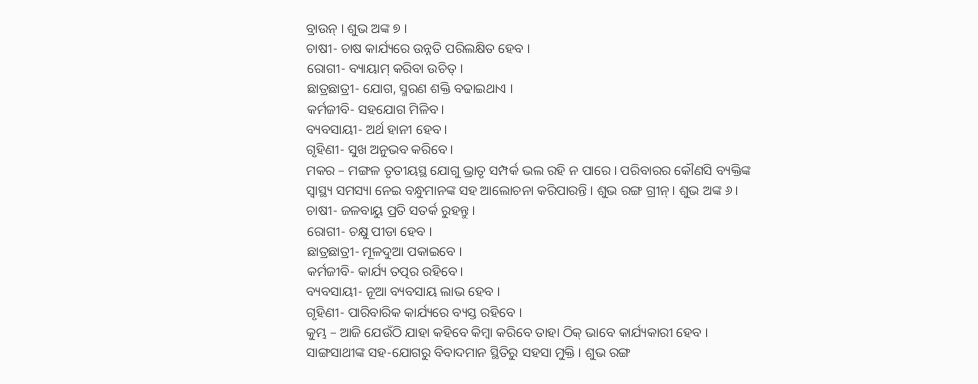ବ୍ରାଉନ୍ । ଶୁଭ ଅଙ୍କ ୭ ।
ଚାଷୀ- ଚାଷ କାର୍ଯ୍ୟରେ ଉନ୍ନତି ପରିଲକ୍ଷିତ ହେବ ।
ରୋଗୀ- ବ୍ୟାୟାମ୍ କରିବା ଉଚିତ୍ ।
ଛାତ୍ରଛାତ୍ରୀ- ଯୋଗ, ସ୍ମରଣ ଶକ୍ତି ବଢାଇଥାଏ ।
କର୍ମଜୀବି- ସହଯୋଗ ମିଳିବ ।
ବ୍ୟବସାୟୀ- ଅର୍ଥ ହାନୀ ହେବ ।
ଗୃହିଣୀ- ସୁଖ ଅନୁଭବ କରିବେ ।
ମକର – ମଙ୍ଗଳ ତୃତୀୟସ୍ଥ ଯୋଗୁ ଭ୍ରାତୃ ସମ୍ପର୍କ ଭଲ ରହି ନ ପାରେ । ପରିବାରର କୌଣସି ବ୍ୟକ୍ତିଙ୍କ ସ୍ୱାସ୍ଥ୍ୟ ସମସ୍ୟା ନେଇ ବନ୍ଧୁମାନଙ୍କ ସହ ଆଲୋଚନା କରିପାରନ୍ତି । ଶୁଭ ରଙ୍ଗ ଗ୍ରୀନ୍ । ଶୁଭ ଅଙ୍କ ୬ ।
ଚାଷୀ- ଜଳବାୟୁ ପ୍ରତି ସତର୍କ ରୁହନ୍ତୁ ।
ରୋଗୀ- ଚକ୍ଷୁ ପୀଡା ହେବ ।
ଛାତ୍ରଛାତ୍ରୀ- ମୂଳଦୁଆ ପକାଇବେ ।
କର୍ମଜୀବି- କାର୍ଯ୍ୟ ତତ୍ପର ରହିବେ ।
ବ୍ୟବସାୟୀ- ନୂଆ ବ୍ୟବସାୟ ଲାଭ ହେବ ।
ଗୃହିଣୀ- ପାରିବାରିକ କାର୍ଯ୍ୟରେ ବ୍ୟସ୍ତ ରହିବେ ।
କୁମ୍ଭ – ଆଜି ଯେଉଁଠି ଯାହା କହିବେ କିମ୍ବା କରିବେ ତାହା ଠିକ୍ ଭାବେ କାର୍ଯ୍ୟକାରୀ ହେବ । ସାଙ୍ଗସାଥୀଙ୍କ ସହ-ଯୋଗରୁ ବିବାଦମାନ ସ୍ଥିତିରୁ ସହସା ମୁକ୍ତି । ଶୁଭ ରଙ୍ଗ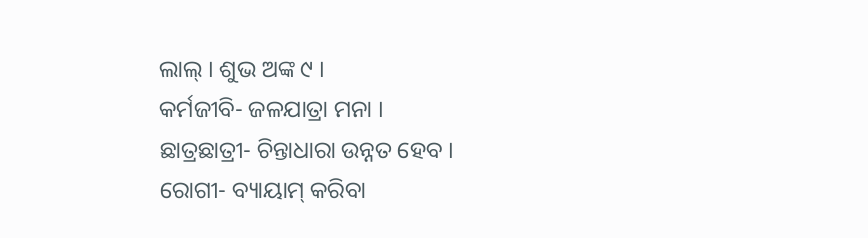ଲାଲ୍ । ଶୁଭ ଅଙ୍କ ୯ ।
କର୍ମଜୀବି- ଜଳଯାତ୍ରା ମନା ।
ଛାତ୍ରଛାତ୍ରୀ- ଚିନ୍ତାଧାରା ଉନ୍ନତ ହେବ ।
ରୋଗୀ- ବ୍ୟାୟାମ୍ କରିବା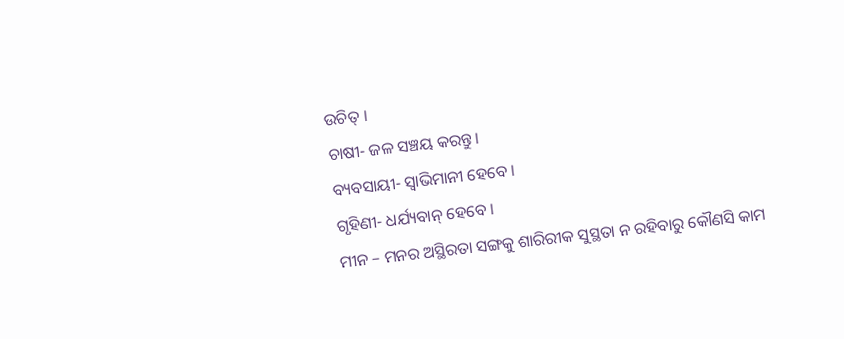ଉଚିତ୍ ।
ଚାଷୀ- ଜଳ ସଞ୍ଚୟ କରନ୍ତୁ ।
ବ୍ୟବସାୟୀ- ସ୍ୱାଭିମାନୀ ହେବେ ।
ଗୃହିଣୀ- ଧର୍ଯ୍ୟବାନ୍ ହେବେ ।
ମୀନ – ମନର ଅସ୍ଥିରତା ସଙ୍ଗକୁ ଶାରିରୀକ ସୁସ୍ଥତା ନ ରହିବାରୁ କୌଣସି କାମ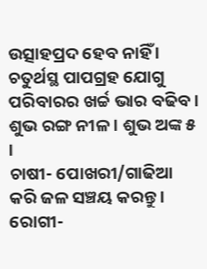ଉତ୍ସାହପ୍ରଦ ହେବ ନାହିଁ । ଚତୁର୍ଥସ୍ଥ ପାପଗ୍ରହ ଯୋଗୁ ପରିବାରର ଖର୍ଚ୍ଚ ଭାର ବଢିବ । ଶୁଭ ରଙ୍ଗ ନୀଳ । ଶୁଭ ଅଙ୍କ ୫ ।
ଚାଷୀ- ପୋଖରୀ/ଗାଢିଆ କରି ଜଳ ସଞ୍ଚୟ କରନ୍ତୁ ।
ରୋଗୀ-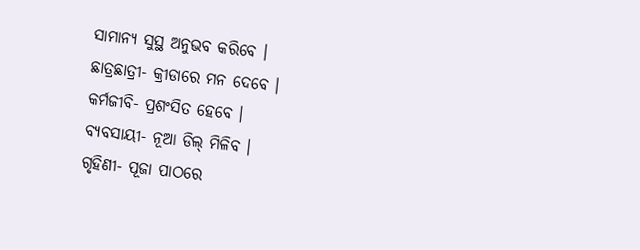ସାମାନ୍ୟ ସୁସ୍ଥ ଅନୁଭବ କରିବେ ।
ଛାତ୍ରଛାତ୍ରୀ- କ୍ରୀଡାରେ ମନ ଦେବେ ।
କର୍ମଜୀବି- ପ୍ରଶଂସିତ ହେବେ ।
ବ୍ୟବସାୟୀ- ନୂଆ ଡିଲ୍ ମିଳିବ ।
ଗୃହିଣୀ- ପୂଜା ପାଠରେ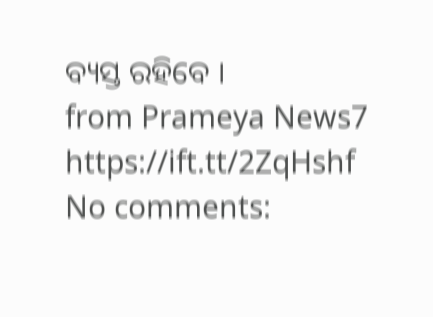ବ୍ୟସ୍ତ ରହିବେ ।
from Prameya News7 https://ift.tt/2ZqHshf
No comments: